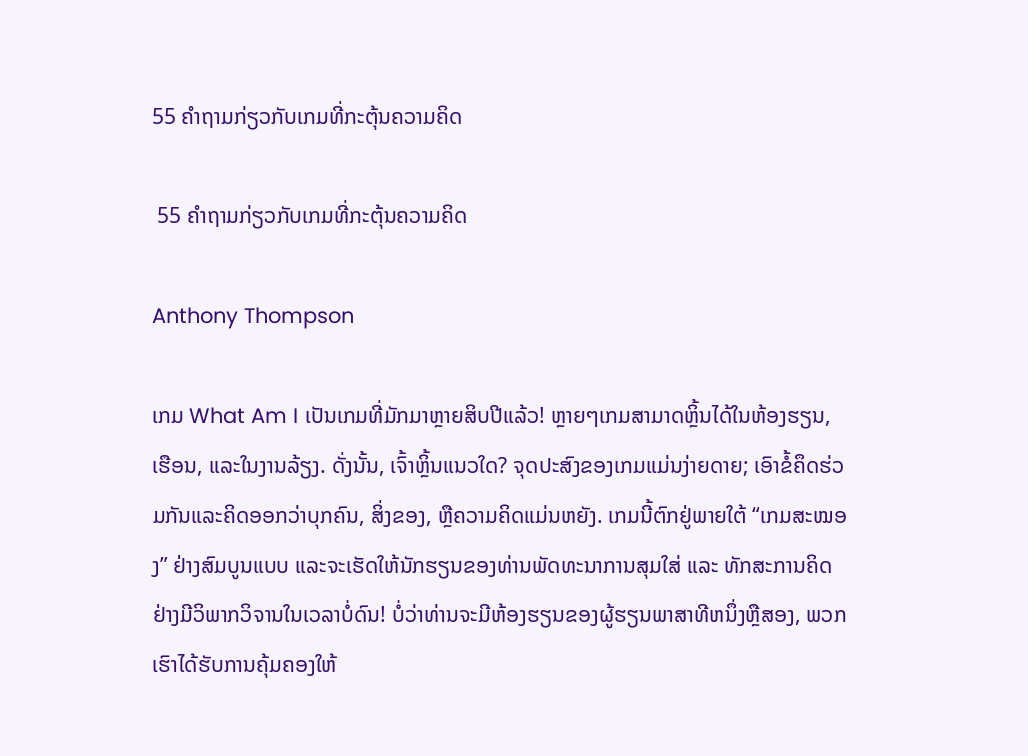55 ຄຳຖາມກ່ຽວກັບເກມທີ່ກະຕຸ້ນຄວາມຄິດ

 55 ຄຳຖາມກ່ຽວກັບເກມທີ່ກະຕຸ້ນຄວາມຄິດ

Anthony Thompson

ເກມ What Am I ເປັນເກມທີ່ມັກມາຫຼາຍສິບປີແລ້ວ! ຫຼາຍໆເກມສາມາດຫຼິ້ນໄດ້ໃນຫ້ອງຮຽນ, ເຮືອນ, ແລະໃນງານລ້ຽງ. ດັ່ງນັ້ນ, ເຈົ້າຫຼິ້ນແນວໃດ? ຈຸດປະສົງຂອງເກມແມ່ນງ່າຍດາຍ; ເອົາຂໍ້ຄຶດຮ່ວມກັນແລະຄິດອອກວ່າບຸກຄົນ, ສິ່ງຂອງ, ຫຼືຄວາມຄິດແມ່ນຫຍັງ. ເກມນີ້ຕົກຢູ່ພາຍໃຕ້ “ເກມສະໝອງ” ຢ່າງສົມບູນແບບ ແລະຈະເຮັດໃຫ້ນັກຮຽນຂອງທ່ານພັດທະນາການສຸມໃສ່ ແລະ ທັກສະການຄິດຢ່າງມີວິພາກວິຈານໃນເວລາບໍ່ດົນ! ບໍ່ວ່າທ່ານຈະມີຫ້ອງຮຽນຂອງຜູ້ຮຽນພາສາທີຫນຶ່ງຫຼືສອງ, ພວກເຮົາໄດ້ຮັບການຄຸ້ມຄອງໃຫ້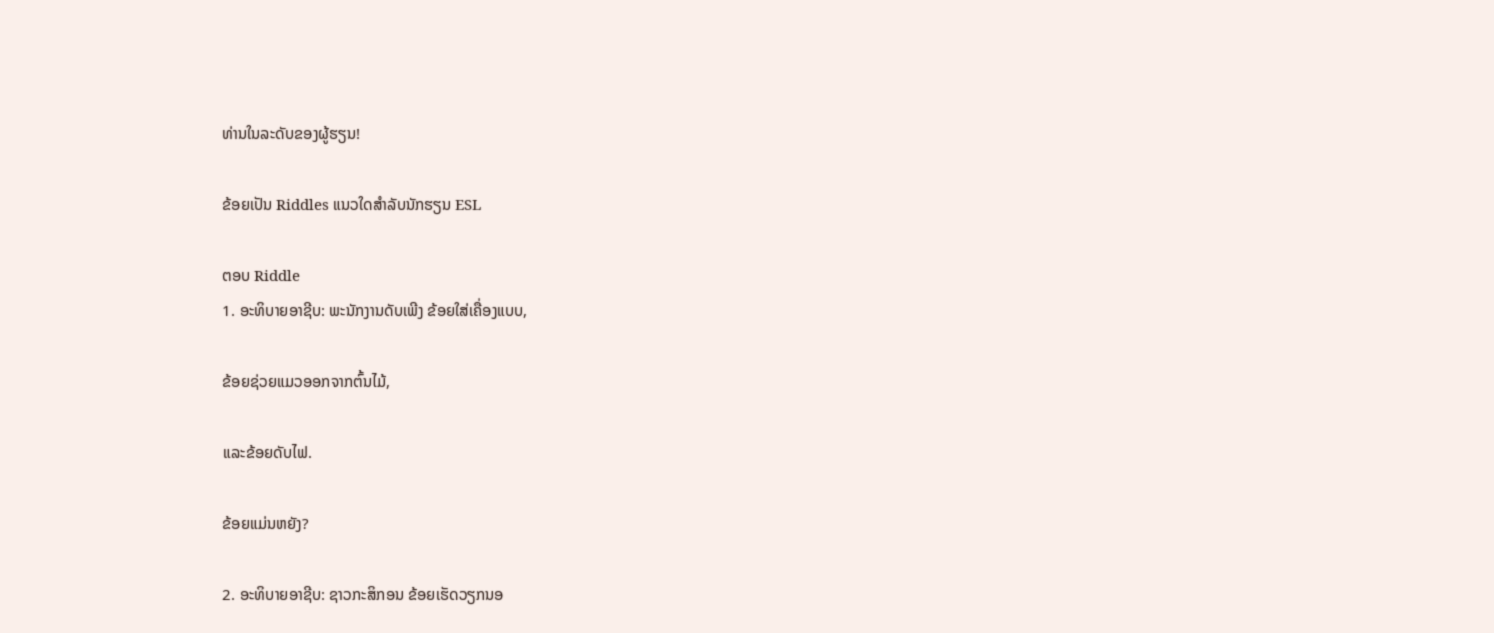ທ່ານໃນລະດັບຂອງຜູ້ຮຽນ!

ຂ້ອຍເປັນ Riddles ແນວໃດສຳລັບນັກຮຽນ ESL

ຕອບ Riddle
1. ອະທິບາຍອາຊີບ: ພະນັກງານດັບເພີງ ຂ້ອຍໃສ່ເຄື່ອງແບບ,

ຂ້ອຍຊ່ວຍແມວອອກຈາກຕົ້ນໄມ້,

ແລະຂ້ອຍດັບໄຟ.

ຂ້ອຍແມ່ນຫຍັງ?

2. ອະທິບາຍອາຊີບ: ຊາວກະສິກອນ ຂ້ອຍເຮັດວຽກນອ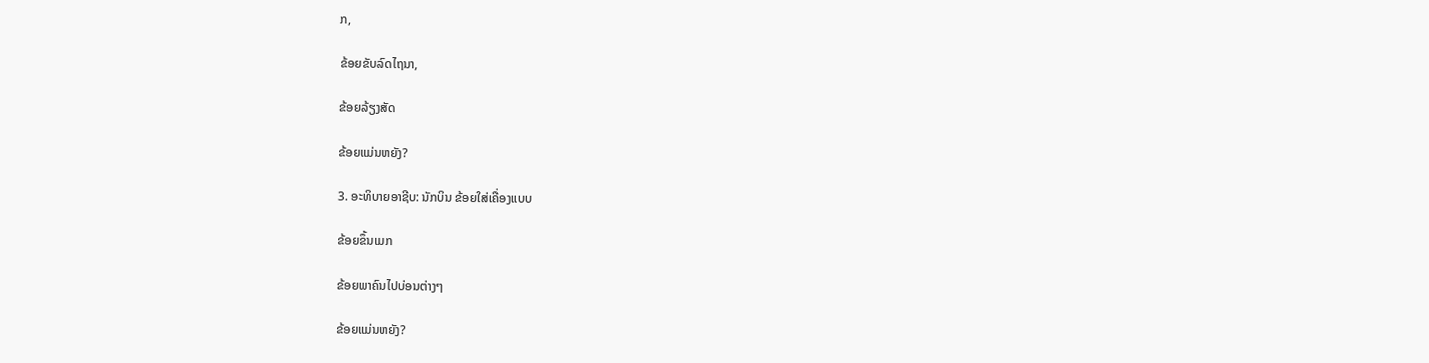ກ,

ຂ້ອຍຂັບລົດໄຖນາ,

ຂ້ອຍລ້ຽງສັດ

ຂ້ອຍແມ່ນຫຍັງ?

3. ອະທິບາຍອາຊີບ: ນັກບິນ ຂ້ອຍໃສ່ເຄື່ອງແບບ

ຂ້ອຍຂຶ້ນເມກ

ຂ້ອຍພາຄົນໄປບ່ອນຕ່າງໆ

ຂ້ອຍແມ່ນຫຍັງ?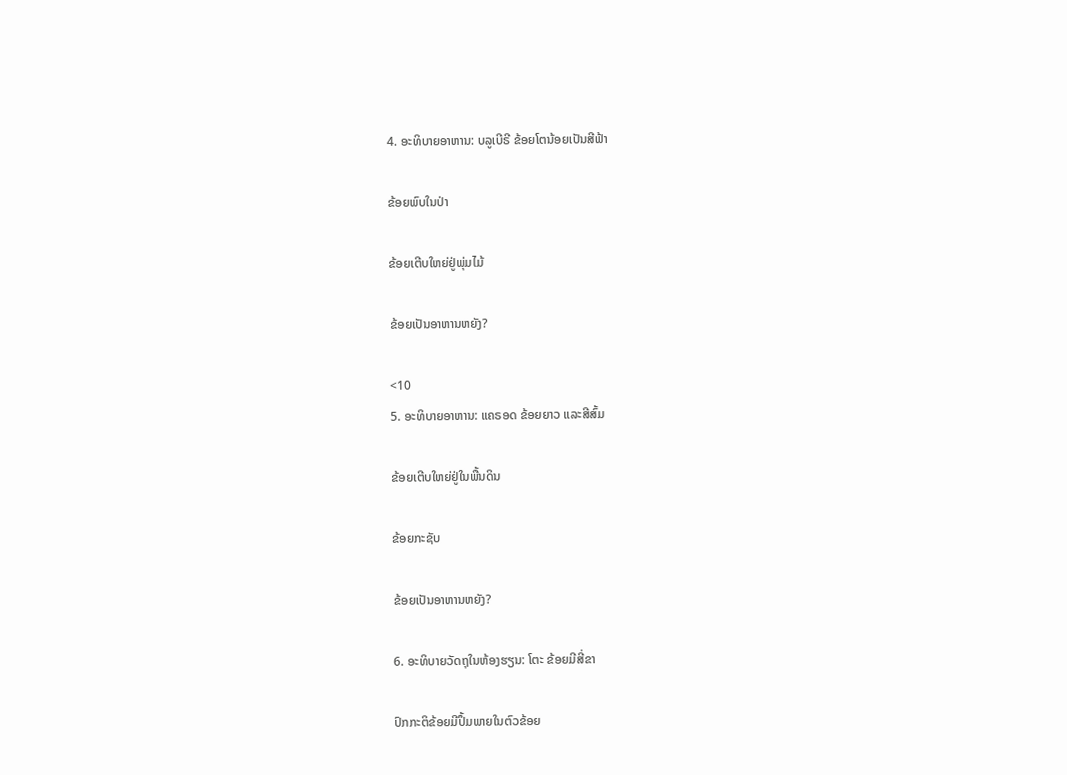4. ອະທິບາຍອາຫານ: ບລູເບີຣີ ຂ້ອຍໂຕນ້ອຍເປັນສີຟ້າ

ຂ້ອຍພົບໃນປ່າ

ຂ້ອຍເຕີບໃຫຍ່ຢູ່ພຸ່ມໄມ້

ຂ້ອຍເປັນອາຫານຫຍັງ?

<10
5. ອະທິບາຍອາຫານ: ແຄຣອດ ຂ້ອຍຍາວ ແລະສີສົ້ມ

ຂ້ອຍເຕີບໃຫຍ່ຢູ່ໃນພື້ນດິນ

ຂ້ອຍກະຊັບ

ຂ້ອຍເປັນອາຫານຫຍັງ?

6. ອະທິບາຍວັດຖຸໃນຫ້ອງຮຽນ: ໂຕະ ຂ້ອຍມີສີ່ຂາ

ປົກກະຕິຂ້ອຍມີປຶ້ມພາຍໃນຕົວຂ້ອຍ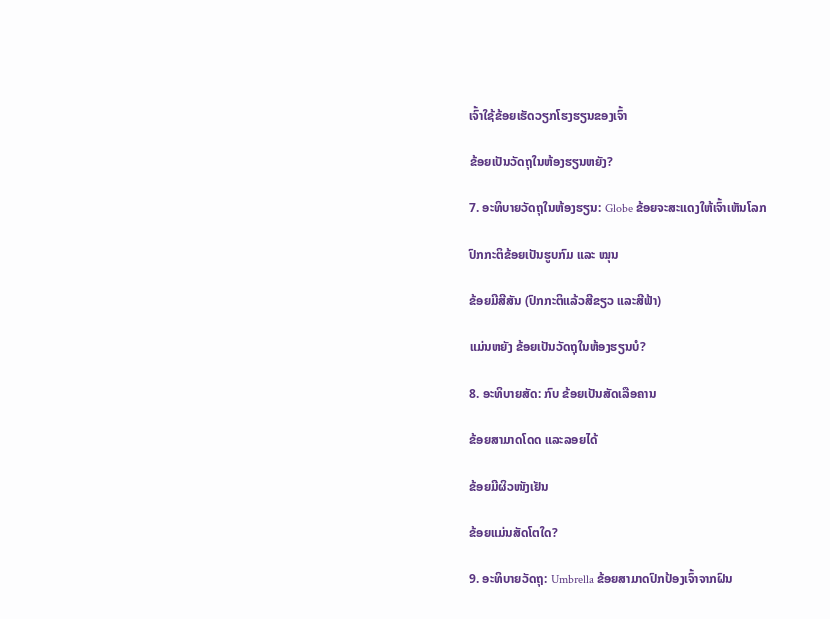ເຈົ້າໃຊ້ຂ້ອຍເຮັດວຽກໂຮງຮຽນຂອງເຈົ້າ

ຂ້ອຍເປັນວັດຖຸໃນຫ້ອງຮຽນຫຍັງ?

7. ອະທິບາຍວັດຖຸໃນຫ້ອງຮຽນ: Globe ຂ້ອຍຈະສະແດງໃຫ້ເຈົ້າເຫັນໂລກ

ປົກກະຕິຂ້ອຍເປັນຮູບກົມ ແລະ ໝຸນ

ຂ້ອຍມີສີສັນ (ປົກກະຕິແລ້ວສີຂຽວ ແລະສີຟ້າ)

ແມ່ນຫຍັງ ຂ້ອຍເປັນວັດຖຸໃນຫ້ອງຮຽນບໍ?

8. ອະທິບາຍສັດ: ກົບ ຂ້ອຍເປັນສັດເລືອຄານ

ຂ້ອຍສາມາດໂດດ ແລະລອຍໄດ້

ຂ້ອຍມີຜິວໜັງເຢັນ

ຂ້ອຍແມ່ນສັດໂຕໃດ?

9. ອະທິບາຍວັດຖຸ: Umbrella ຂ້ອຍສາມາດປົກປ້ອງເຈົ້າຈາກຝົນ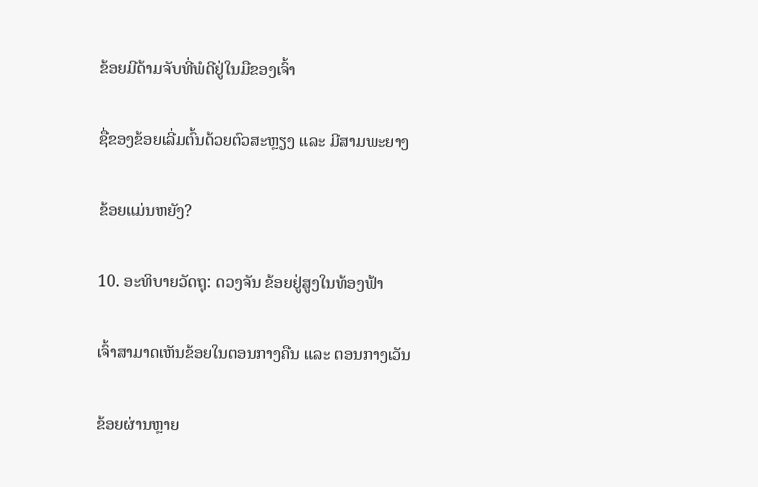ຂ້ອຍມີດ້າມຈັບທີ່ພໍດີຢູ່ໃນມືຂອງເຈົ້າ

ຊື່ຂອງຂ້ອຍເລີ່ມຕົ້ນດ້ວຍຕົວສະຫຼຽງ ແລະ ມີສາມພະຍາງ

ຂ້ອຍແມ່ນຫຍັງ?

10. ອະທິບາຍວັດຖຸ: ດວງຈັນ ຂ້ອຍຢູ່ສູງໃນທ້ອງຟ້າ

ເຈົ້າສາມາດເຫັນຂ້ອຍໃນຕອນກາງຄືນ ແລະ ຕອນກາງເວັນ

ຂ້ອຍຜ່ານຫຼາຍ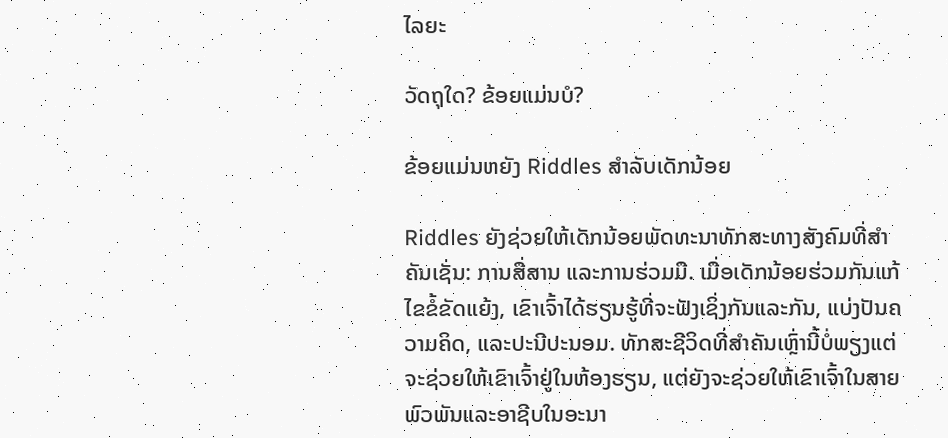ໄລຍະ

ວັດຖຸໃດ? ຂ້ອຍແມ່ນບໍ?

ຂ້ອຍແມ່ນຫຍັງ Riddles ສໍາລັບເດັກນ້ອຍ

Riddles ຍັງຊ່ວຍໃຫ້ເດັກນ້ອຍພັດທະນາທັກສະທາງສັງຄົມທີ່ສໍາຄັນເຊັ່ນ: ການສື່ສານ ແລະການຮ່ວມມື. ເມື່ອເດັກນ້ອຍຮ່ວມກັນແກ້ໄຂຂໍ້ຂັດແຍ້ງ, ເຂົາເຈົ້າໄດ້ຮຽນຮູ້ທີ່ຈະຟັງເຊິ່ງກັນແລະກັນ, ແບ່ງປັນຄວາມຄິດ, ແລະປະນີປະນອມ. ທັກສະຊີວິດທີ່ສໍາຄັນເຫຼົ່ານີ້ບໍ່ພຽງແຕ່ຈະຊ່ວຍໃຫ້ເຂົາເຈົ້າຢູ່ໃນຫ້ອງຮຽນ, ແຕ່ຍັງຈະຊ່ວຍໃຫ້ເຂົາເຈົ້າໃນສາຍພົວພັນແລະອາຊີບໃນອະນາ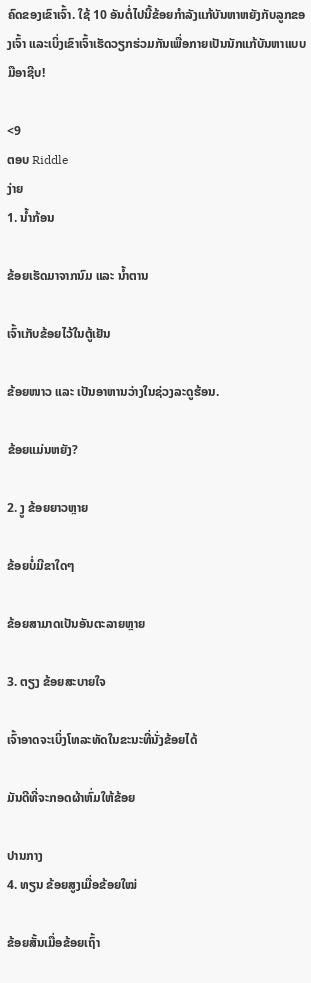ຄົດຂອງເຂົາເຈົ້າ. ໃຊ້ 10 ອັນຕໍ່ໄປນີ້ຂ້ອຍກຳລັງແກ້ບັນຫາຫຍັງກັບລູກຂອງເຈົ້າ ແລະເບິ່ງເຂົາເຈົ້າເຮັດວຽກຮ່ວມກັນເພື່ອກາຍເປັນນັກແກ້ບັນຫາແບບມືອາຊີບ!

<9
ຕອບ Riddle
ງ່າຍ
1. ນ້ຳກ້ອນ

ຂ້ອຍເຮັດມາຈາກນົມ ແລະ ນ້ຳຕານ

ເຈົ້າເກັບຂ້ອຍໄວ້ໃນຕູ້ເຢັນ

ຂ້ອຍໜາວ ແລະ ເປັນອາຫານວ່າງໃນຊ່ວງລະດູຮ້ອນ.

ຂ້ອຍແມ່ນຫຍັງ?

2. ງູ ຂ້ອຍຍາວຫຼາຍ

ຂ້ອຍບໍ່ມີຂາໃດໆ

ຂ້ອຍສາມາດເປັນອັນຕະລາຍຫຼາຍ

3. ຕຽງ ຂ້ອຍສະບາຍໃຈ

ເຈົ້າອາດຈະເບິ່ງໂທລະທັດໃນຂະນະທີ່ນັ່ງຂ້ອຍໄດ້

ມັນດີທີ່ຈະກອດຜ້າຫົ່ມໃຫ້ຂ້ອຍ

ປານກາງ
4. ທຽນ ຂ້ອຍສູງເມື່ອຂ້ອຍໃໝ່

ຂ້ອຍສັ້ນເມື່ອຂ້ອຍເຖົ້າ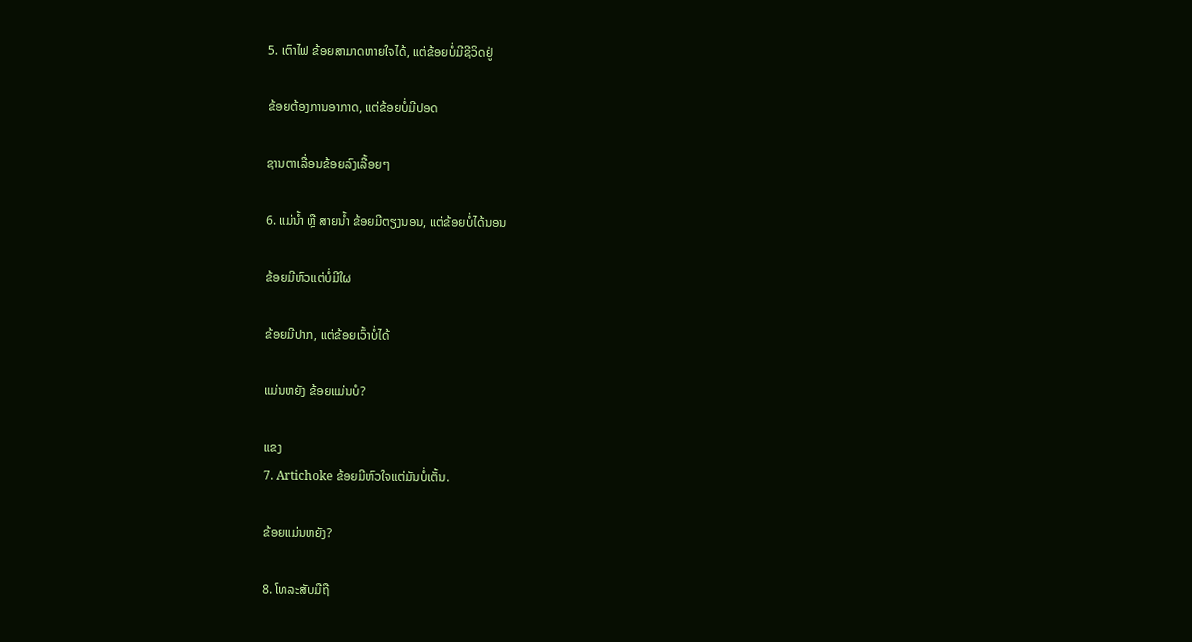5. ເຕົາໄຟ ຂ້ອຍສາມາດຫາຍໃຈໄດ້, ແຕ່ຂ້ອຍບໍ່ມີຊີວິດຢູ່

ຂ້ອຍຕ້ອງການອາກາດ, ແຕ່ຂ້ອຍບໍ່ມີປອດ

ຊານຕາເລື່ອນຂ້ອຍລົງເລື້ອຍໆ

6. ແມ່ນ້ຳ ຫຼື ສາຍນ້ຳ ຂ້ອຍມີຕຽງນອນ, ແຕ່ຂ້ອຍບໍ່ໄດ້ນອນ

ຂ້ອຍມີຫົວແຕ່ບໍ່ມີໃຜ

ຂ້ອຍມີປາກ, ແຕ່ຂ້ອຍເວົ້າບໍ່ໄດ້

ແມ່ນຫຍັງ ຂ້ອຍແມ່ນບໍ?

ແຂງ
7. Artichoke ຂ້ອຍມີຫົວໃຈແຕ່ມັນບໍ່ເຕັ້ນ.

ຂ້ອຍແມ່ນຫຍັງ?

8. ໂທລະສັບມືຖື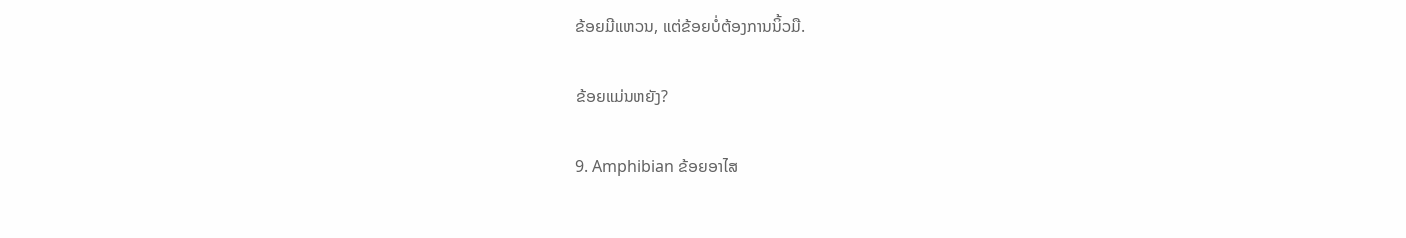ຂ້ອຍມີແຫວນ, ແຕ່ຂ້ອຍບໍ່ຕ້ອງການນິ້ວມື.

ຂ້ອຍແມ່ນຫຍັງ?

9. Amphibian ຂ້ອຍອາໄສ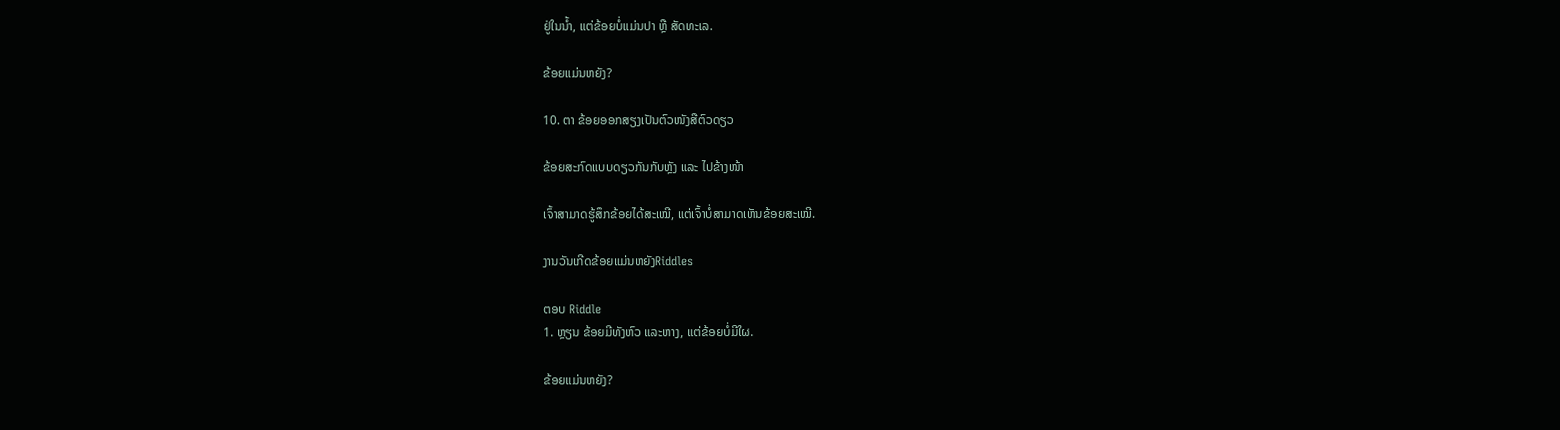ຢູ່ໃນນ້ຳ, ແຕ່ຂ້ອຍບໍ່ແມ່ນປາ ຫຼື ສັດທະເລ.

ຂ້ອຍແມ່ນຫຍັງ?

10. ຕາ ຂ້ອຍອອກສຽງເປັນຕົວໜັງສືຕົວດຽວ

ຂ້ອຍສະກົດແບບດຽວກັນກັບຫຼັງ ແລະ ໄປຂ້າງໜ້າ

ເຈົ້າສາມາດຮູ້ສຶກຂ້ອຍໄດ້ສະເໝີ, ແຕ່ເຈົ້າບໍ່ສາມາດເຫັນຂ້ອຍສະເໝີ.

ງານວັນເກີດຂ້ອຍແມ່ນຫຍັງRiddles

ຕອບ Riddle
1. ຫຼຽນ ຂ້ອຍມີທັງຫົວ ແລະຫາງ, ແຕ່ຂ້ອຍບໍ່ມີໃຜ.

ຂ້ອຍແມ່ນຫຍັງ?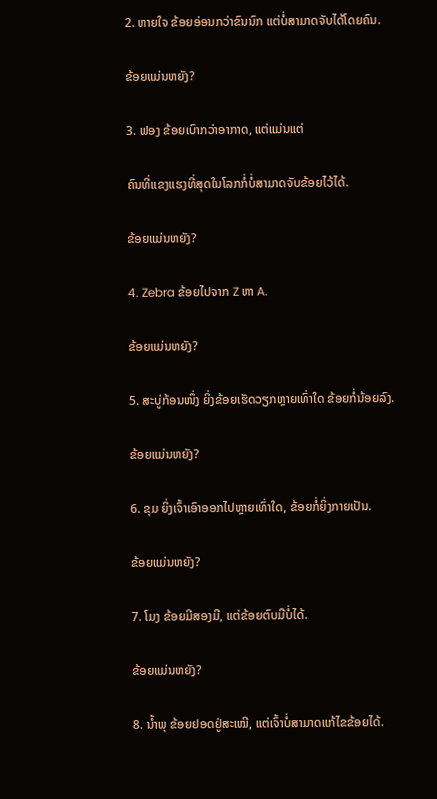2. ຫາຍໃຈ ຂ້ອຍອ່ອນກວ່າຂົນນົກ ແຕ່ບໍ່ສາມາດຈັບໄດ້ໂດຍຄົນ.

ຂ້ອຍແມ່ນຫຍັງ?

3. ຟອງ ຂ້ອຍເບົາກວ່າອາກາດ, ແຕ່ແມ່ນແຕ່

ຄົນທີ່ແຂງແຮງທີ່ສຸດໃນໂລກກໍ່ບໍ່ສາມາດຈັບຂ້ອຍໄວ້ໄດ້.

ຂ້ອຍແມ່ນຫຍັງ?

4. Zebra ຂ້ອຍໄປຈາກ Z ຫາ A.

ຂ້ອຍແມ່ນຫຍັງ?

5. ສະບູ່ກ້ອນໜຶ່ງ ຍິ່ງຂ້ອຍເຮັດວຽກຫຼາຍເທົ່າໃດ ຂ້ອຍກໍ່ນ້ອຍລົງ.

ຂ້ອຍແມ່ນຫຍັງ?

6. ຂຸມ ຍິ່ງເຈົ້າເອົາອອກໄປຫຼາຍເທົ່າໃດ, ຂ້ອຍກໍ່ຍິ່ງກາຍເປັນ.

ຂ້ອຍແມ່ນຫຍັງ?

7. ໂມງ ຂ້ອຍມີສອງມື, ແຕ່ຂ້ອຍຕົບມືບໍ່ໄດ້.

ຂ້ອຍແມ່ນຫຍັງ?

8. ນ້ຳພຸ ຂ້ອຍຢອດຢູ່ສະເໝີ, ແຕ່ເຈົ້າບໍ່ສາມາດແກ້ໄຂຂ້ອຍໄດ້.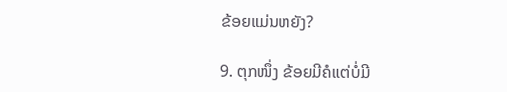ຂ້ອຍແມ່ນຫຍັງ?

9. ຕຸກໜຶ່ງ ຂ້ອຍມີຄໍແຕ່ບໍ່ມີ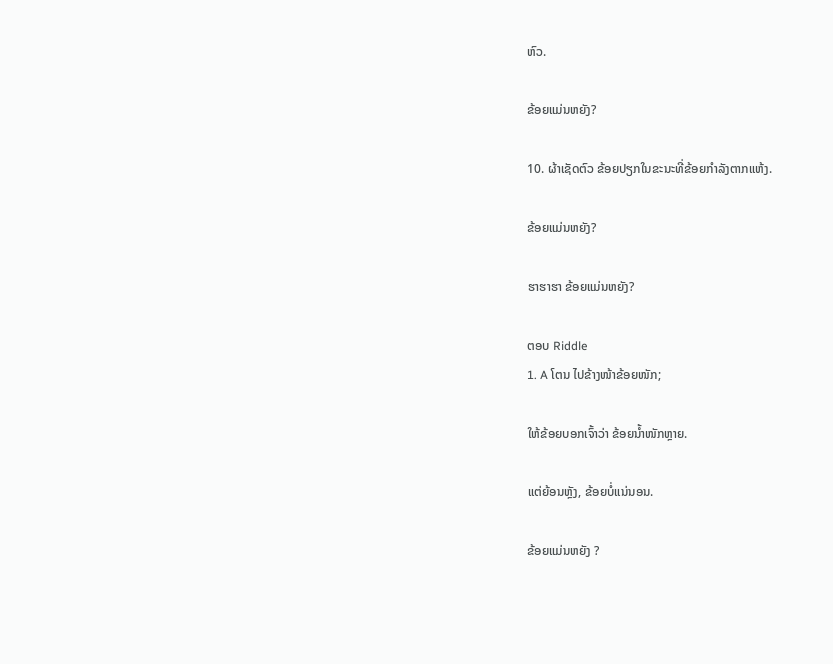ຫົວ.

ຂ້ອຍແມ່ນຫຍັງ?

10. ຜ້າເຊັດຕົວ ຂ້ອຍປຽກໃນຂະນະທີ່ຂ້ອຍກຳລັງຕາກແຫ້ງ.

ຂ້ອຍແມ່ນຫຍັງ?

ຮາຮາຮາ ຂ້ອຍແມ່ນຫຍັງ?

ຕອບ Riddle
1. A ໂຕນ ໄປຂ້າງໜ້າຂ້ອຍໜັກ;

ໃຫ້ຂ້ອຍບອກເຈົ້າວ່າ ຂ້ອຍນໍ້າໜັກຫຼາຍ.

ແຕ່ຍ້ອນຫຼັງ, ຂ້ອຍບໍ່ແນ່ນອນ.

ຂ້ອຍແມ່ນຫຍັງ ?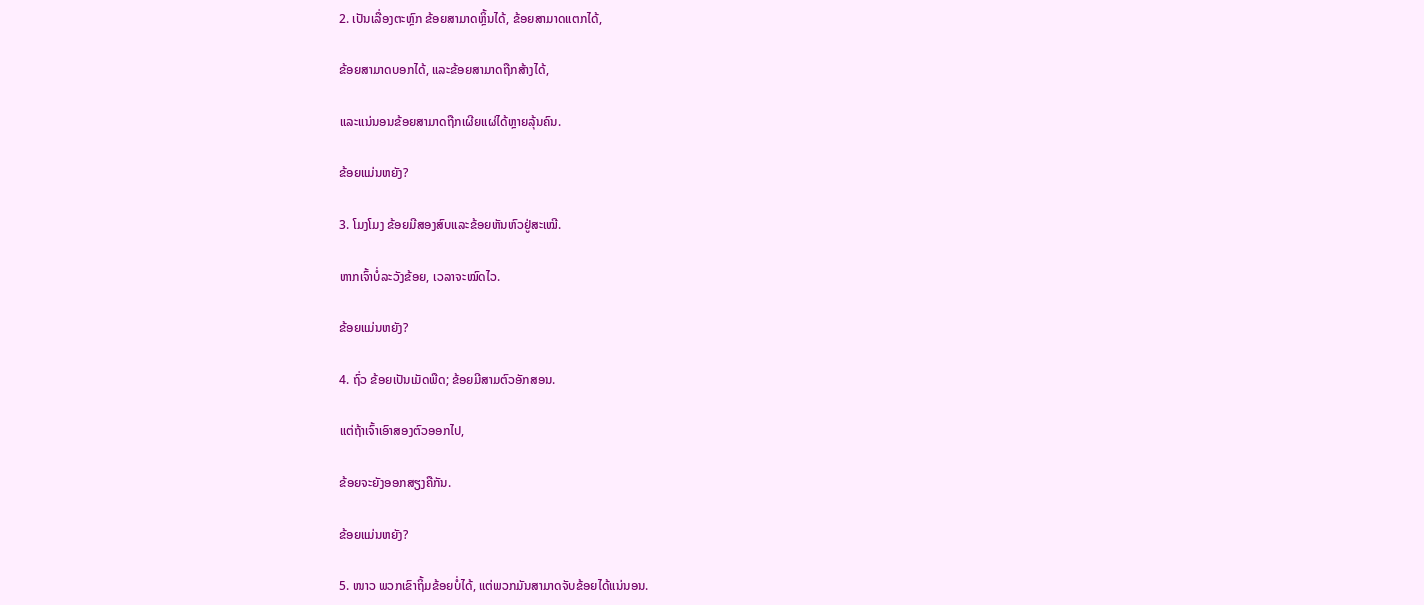2. ເປັນເລື່ອງຕະຫຼົກ ຂ້ອຍສາມາດຫຼິ້ນໄດ້, ຂ້ອຍສາມາດແຕກໄດ້,

ຂ້ອຍສາມາດບອກໄດ້, ແລະຂ້ອຍສາມາດຖືກສ້າງໄດ້,

ແລະແນ່ນອນຂ້ອຍສາມາດຖືກເຜີຍແຜ່ໄດ້ຫຼາຍລຸ້ນຄົນ.

ຂ້ອຍແມ່ນຫຍັງ?

3. ໂມງໂມງ ຂ້ອຍມີສອງສົບແລະຂ້ອຍຫັນຫົວຢູ່ສະເໝີ.

ຫາກເຈົ້າບໍ່ລະວັງຂ້ອຍ, ເວລາຈະໝົດໄວ.

ຂ້ອຍແມ່ນຫຍັງ?

4. ຖົ່ວ ຂ້ອຍເປັນເມັດພືດ; ຂ້ອຍມີສາມຕົວອັກສອນ.

ແຕ່ຖ້າເຈົ້າເອົາສອງຕົວອອກໄປ,

ຂ້ອຍຈະຍັງອອກສຽງຄືກັນ.

ຂ້ອຍແມ່ນຫຍັງ?

5. ໜາວ ພວກເຂົາຖິ້ມຂ້ອຍບໍ່ໄດ້, ແຕ່ພວກມັນສາມາດຈັບຂ້ອຍໄດ້ແນ່ນອນ.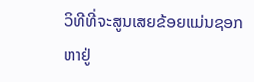ວິທີທີ່ຈະສູນເສຍຂ້ອຍແມ່ນຊອກຫາຢູ່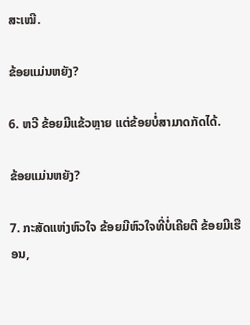ສະເໝີ.

ຂ້ອຍແມ່ນຫຍັງ?

6. ຫວີ ຂ້ອຍມີແຂ້ວຫຼາຍ ແຕ່ຂ້ອຍບໍ່ສາມາດກັດໄດ້.

ຂ້ອຍແມ່ນຫຍັງ?

7. ກະສັດແຫ່ງຫົວໃຈ ຂ້ອຍມີຫົວໃຈທີ່ບໍ່ເຄີຍຕີ ຂ້ອຍມີເຮືອນ,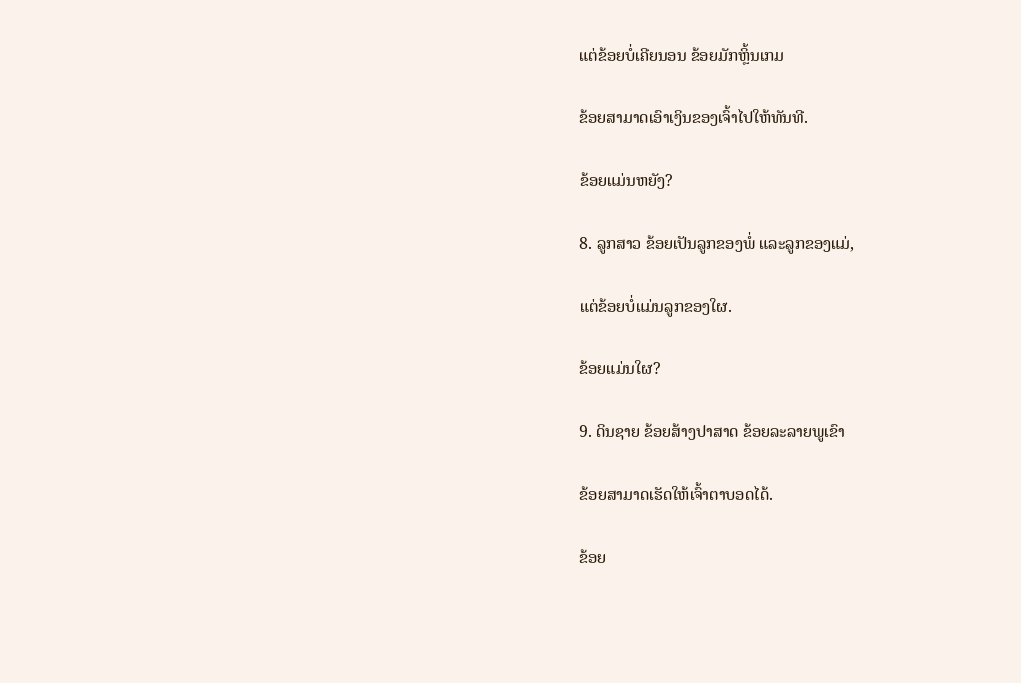ແຕ່ຂ້ອຍບໍ່ເຄີຍນອນ ຂ້ອຍມັກຫຼິ້ນເກມ

ຂ້ອຍສາມາດເອົາເງິນຂອງເຈົ້າໄປໃຫ້ທັນທີ.

ຂ້ອຍແມ່ນຫຍັງ?

8. ລູກສາວ ຂ້ອຍເປັນລູກຂອງພໍ່ ແລະລູກຂອງແມ່,

ແຕ່ຂ້ອຍບໍ່ແມ່ນລູກຂອງໃຜ.

ຂ້ອຍແມ່ນໃຜ?

9. ດິນຊາຍ ຂ້ອຍສ້າງປາສາດ ຂ້ອຍລະລາຍພູເຂົາ

ຂ້ອຍສາມາດເຮັດໃຫ້ເຈົ້າຕາບອດໄດ້.

ຂ້ອຍ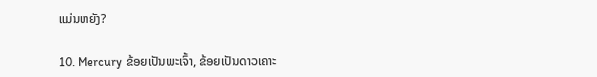ແມ່ນຫຍັງ?

10. Mercury ຂ້ອຍເປັນພະເຈົ້າ, ຂ້ອຍເປັນດາວເຄາະ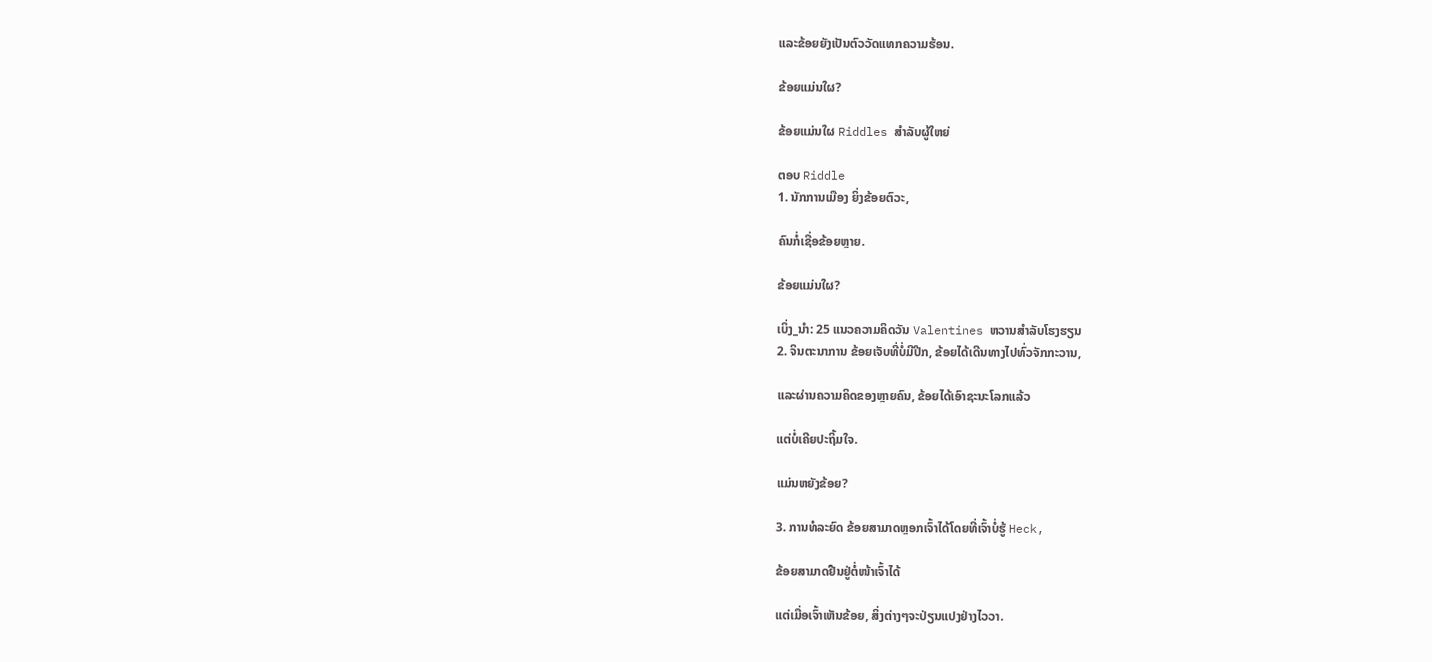ແລະຂ້ອຍຍັງເປັນຕົວວັດແທກຄວາມຮ້ອນ.

ຂ້ອຍແມ່ນໃຜ?

ຂ້ອຍແມ່ນໃຜ Riddles ສໍາລັບຜູ້ໃຫຍ່

ຕອບ Riddle
1. ນັກການເມືອງ ຍິ່ງຂ້ອຍຕົວະ,

ຄົນກໍ່ເຊື່ອຂ້ອຍຫຼາຍ.

ຂ້ອຍແມ່ນໃຜ?

ເບິ່ງ_ນຳ: 25 ແນວຄວາມຄິດວັນ Valentines ຫວານສໍາລັບໂຮງຮຽນ
2. ຈິນຕະນາການ ຂ້ອຍເຈັບທີ່ບໍ່ມີປີກ, ຂ້ອຍໄດ້ເດີນທາງໄປທົ່ວຈັກກະວານ,

ແລະຜ່ານຄວາມຄິດຂອງຫຼາຍຄົນ, ຂ້ອຍໄດ້ເອົາຊະນະໂລກແລ້ວ

ແຕ່ບໍ່ເຄີຍປະຖິ້ມໃຈ.

ແມ່ນຫຍັງຂ້ອຍ?

3. ການທໍລະຍົດ ຂ້ອຍສາມາດຫຼອກເຈົ້າໄດ້ໂດຍທີ່ເຈົ້າບໍ່ຮູ້ Heck,

ຂ້ອຍສາມາດຢືນຢູ່ຕໍ່ໜ້າເຈົ້າໄດ້

ແຕ່ເມື່ອເຈົ້າເຫັນຂ້ອຍ, ສິ່ງຕ່າງໆຈະປ່ຽນແປງຢ່າງໄວວາ.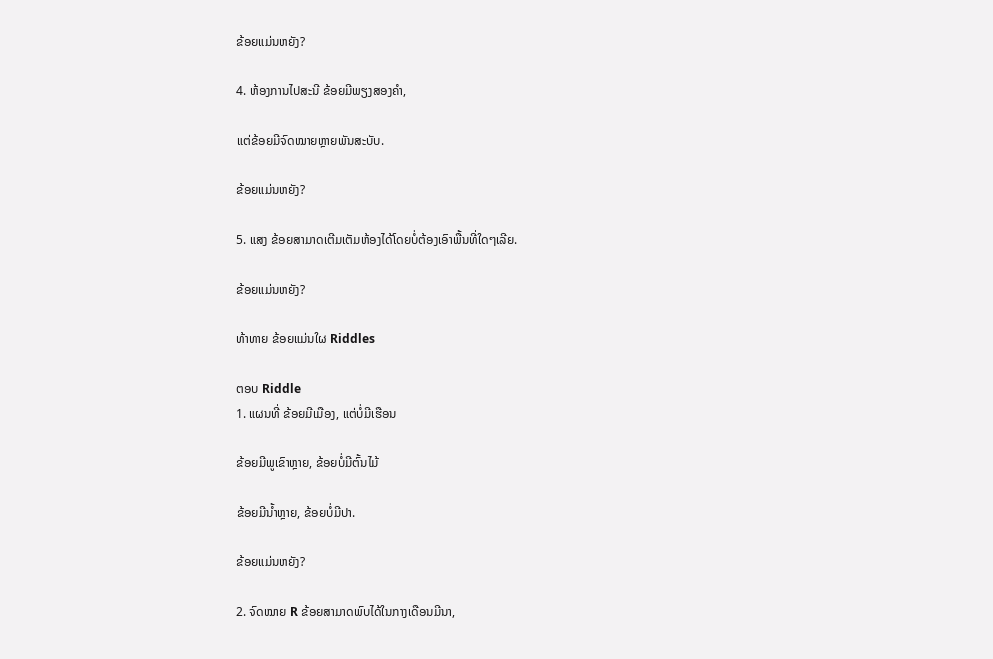ຂ້ອຍແມ່ນຫຍັງ?

4. ຫ້ອງການໄປສະນີ ຂ້ອຍມີພຽງສອງຄຳ,

ແຕ່ຂ້ອຍມີຈົດໝາຍຫຼາຍພັນສະບັບ.

ຂ້ອຍແມ່ນຫຍັງ?

5. ແສງ ຂ້ອຍສາມາດເຕີມເຕັມຫ້ອງໄດ້ໂດຍບໍ່ຕ້ອງເອົາພື້ນທີ່ໃດໆເລີຍ.

ຂ້ອຍແມ່ນຫຍັງ?

ທ້າທາຍ ຂ້ອຍແມ່ນໃຜ Riddles

ຕອບ Riddle
1. ແຜນທີ່ ຂ້ອຍມີເມືອງ, ແຕ່ບໍ່ມີເຮືອນ

ຂ້ອຍມີພູເຂົາຫຼາຍ, ຂ້ອຍບໍ່ມີຕົ້ນໄມ້

ຂ້ອຍມີນໍ້າຫຼາຍ, ຂ້ອຍບໍ່ມີປາ.

ຂ້ອຍແມ່ນຫຍັງ?

2. ຈົດໝາຍ R ຂ້ອຍສາມາດພົບໄດ້ໃນກາງເດືອນມີນາ,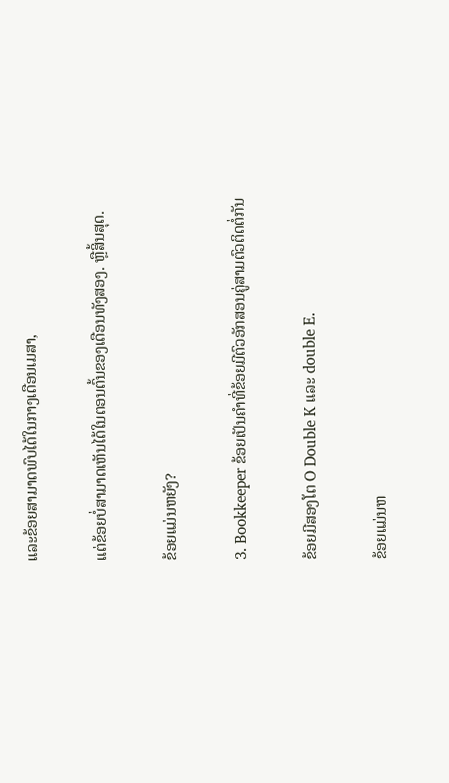ແລະຂ້ອຍສາມາດພົບໄດ້ໃນກາງເດືອນເມສາ,

ແຕ່ຂ້ອຍບໍ່ສາມາດເຫັນໄດ້ໃນຕອນຕົ້ນຂອງເດືອນທັງສອງ. ຫຼືສິ້ນສຸດ.

ຂ້ອຍແມ່ນຫຍັງ?

3. Bookkeeper ຂ້ອຍເປັນຄໍາທີ່ຂ້ອຍມີຕົວອັກສອນຄູ່ສາມຕົວຕິດຕໍ່ກັນ

ຂ້ອຍມີສອງໂຕ O Double K ແລະ double E.

ຂ້ອຍແມ່ນຫ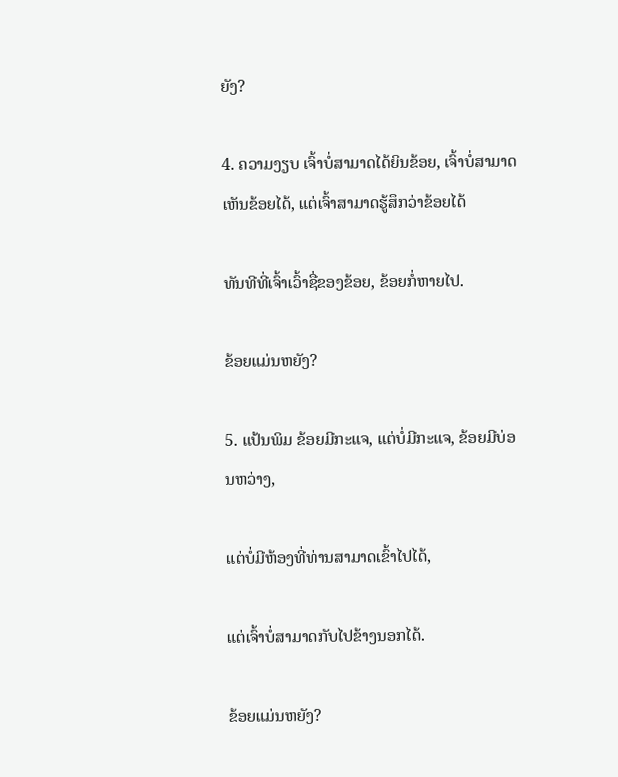ຍັງ?

4. ຄວາມງຽບ ເຈົ້າບໍ່ສາມາດໄດ້ຍິນຂ້ອຍ, ເຈົ້າບໍ່ສາມາດເຫັນຂ້ອຍໄດ້, ແຕ່ເຈົ້າສາມາດຮູ້ສຶກວ່າຂ້ອຍໄດ້

ທັນທີທີ່ເຈົ້າເວົ້າຊື່ຂອງຂ້ອຍ, ຂ້ອຍກໍ່ຫາຍໄປ.

ຂ້ອຍແມ່ນຫຍັງ?

5. ແປ້ນພິມ ຂ້ອຍມີກະແຈ, ແຕ່ບໍ່ມີກະແຈ, ຂ້ອຍມີບ່ອນຫວ່າງ,

ແຕ່ບໍ່ມີຫ້ອງທີ່ທ່ານສາມາດເຂົ້າໄປໄດ້,

ແຕ່ເຈົ້າບໍ່ສາມາດກັບໄປຂ້າງນອກໄດ້.

ຂ້ອຍແມ່ນຫຍັງ?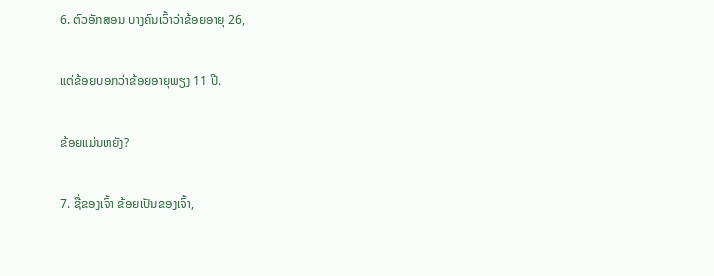6. ຕົວອັກສອນ ບາງຄົນເວົ້າວ່າຂ້ອຍອາຍຸ 26,

ແຕ່ຂ້ອຍບອກວ່າຂ້ອຍອາຍຸພຽງ 11 ປີ.

ຂ້ອຍແມ່ນຫຍັງ?

7. ຊື່ຂອງເຈົ້າ ຂ້ອຍເປັນຂອງເຈົ້າ,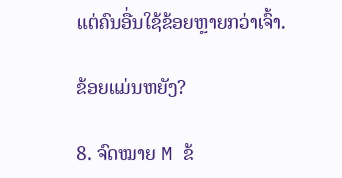ແຕ່ຄົນອື່ນໃຊ້ຂ້ອຍຫຼາຍກວ່າເຈົ້າ.

ຂ້ອຍແມ່ນຫຍັງ?

8. ຈົດໝາຍ M ຂ້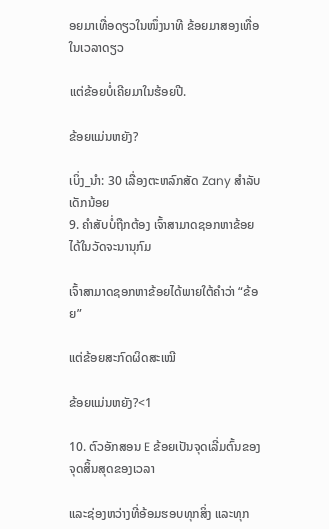ອຍມາເທື່ອດຽວໃນໜຶ່ງນາທີ ຂ້ອຍມາສອງເທື່ອໃນເວລາດຽວ

ແຕ່ຂ້ອຍບໍ່ເຄີຍມາໃນຮ້ອຍປີ.

ຂ້ອຍແມ່ນຫຍັງ?

ເບິ່ງ_ນຳ: 30 ເລື່ອງຕະຫລົກສັດ Zany ສໍາລັບເດັກນ້ອຍ
9. ຄຳສັບບໍ່ຖືກຕ້ອງ ເຈົ້າສາມາດຊອກຫາຂ້ອຍໄດ້ໃນວັດຈະນານຸກົມ

ເຈົ້າສາມາດຊອກຫາຂ້ອຍໄດ້ພາຍໃຕ້ຄຳວ່າ “ຂ້ອຍ”

ແຕ່ຂ້ອຍສະກົດຜິດສະເໝີ

ຂ້ອຍແມ່ນຫຍັງ?<1

10. ຕົວອັກສອນ E ຂ້ອຍເປັນຈຸດເລີ່ມຕົ້ນຂອງຈຸດສິ້ນສຸດຂອງເວລາ

ແລະຊ່ອງຫວ່າງທີ່ອ້ອມຮອບທຸກສິ່ງ ແລະທຸກ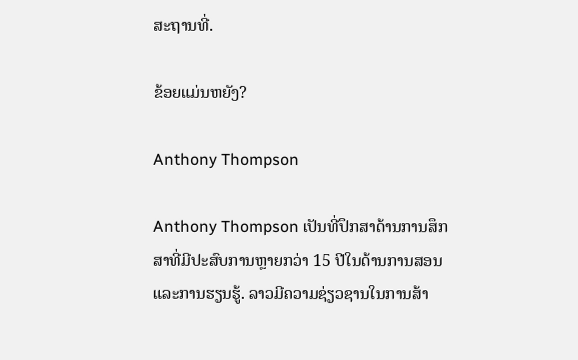ສະຖານທີ່.

ຂ້ອຍແມ່ນຫຍັງ?

Anthony Thompson

Anthony Thompson ເປັນທີ່ປຶກສາດ້ານການສຶກສາທີ່ມີປະສົບການຫຼາຍກວ່າ 15 ປີໃນດ້ານການສອນແລະການຮຽນຮູ້. ລາວມີຄວາມຊ່ຽວຊານໃນການສ້າ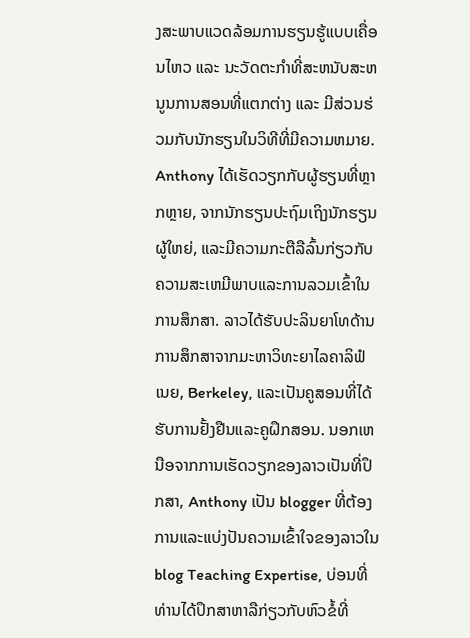ງສະພາບແວດລ້ອມການຮຽນຮູ້ແບບເຄື່ອນໄຫວ ແລະ ນະວັດຕະກໍາທີ່ສະຫນັບສະຫນູນການສອນທີ່ແຕກຕ່າງ ແລະ ມີສ່ວນຮ່ວມກັບນັກຮຽນໃນວິທີທີ່ມີຄວາມຫມາຍ. Anthony ໄດ້ເຮັດວຽກກັບຜູ້ຮຽນທີ່ຫຼາກຫຼາຍ, ຈາກນັກຮຽນປະຖົມເຖິງນັກຮຽນຜູ້ໃຫຍ່, ແລະມີຄວາມກະຕືລືລົ້ນກ່ຽວກັບຄວາມສະເຫມີພາບແລະການລວມເຂົ້າໃນການສຶກສາ. ລາວໄດ້ຮັບປະລິນຍາໂທດ້ານການສຶກສາຈາກມະຫາວິທະຍາໄລຄາລິຟໍເນຍ, Berkeley, ແລະເປັນຄູສອນທີ່ໄດ້ຮັບການຢັ້ງຢືນແລະຄູຝຶກສອນ. ນອກເຫນືອຈາກການເຮັດວຽກຂອງລາວເປັນທີ່ປຶກສາ, Anthony ເປັນ blogger ທີ່ຕ້ອງການແລະແບ່ງປັນຄວາມເຂົ້າໃຈຂອງລາວໃນ blog Teaching Expertise, ບ່ອນທີ່ທ່ານໄດ້ປຶກສາຫາລືກ່ຽວກັບຫົວຂໍ້ທີ່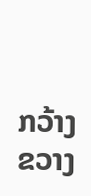ກວ້າງຂວາງ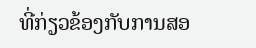ທີ່ກ່ຽວຂ້ອງກັບການສອ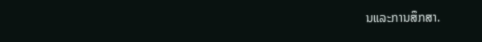ນແລະການສຶກສາ.